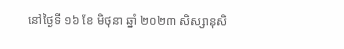នៅថ្ងៃទី ១៦ ខែ មិថុនា ឆ្នាំ ២០២៣ សិស្សានុសិ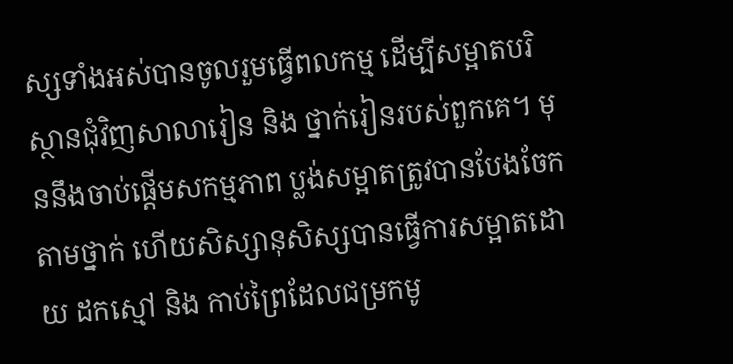ស្សទាំងអស់បានចូលរួមធ្វើពលកម្ម ដើម្បីសម្អាតបរិស្ថានជុំវិញសាលារៀន និង ថ្នាក់រៀនរបស់ពួកគេ។ មុននឹងចាប់ផ្ដើមសកម្មភាព ប្លង់សម្អាតត្រូវបានបែងចែកតាមថ្នាក់ ហើយសិស្សានុសិស្សបានធ្វើការសម្អាតដោយ ដកស្មៅ និង កាប់ព្រៃដែលជម្រកមូ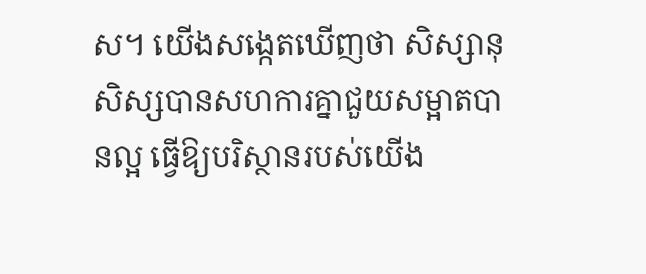ស។ យើងសង្កេតឃើញថា សិស្សានុសិស្សបានសហការគ្នាជួយសម្អាតបានល្អ ធ្វើឱ្យបរិស្ថានរបស់យើង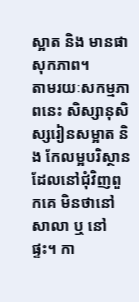ស្អាត និង មានផាសុកភាព។
តាមរយៈសកម្មភាពនេះ សិស្សានុសិស្សរៀនសម្អាត និង កែលម្អបរិស្ថានដែលនៅជុំវិញពួកគេ មិនថានៅសាលា ឬ នៅផ្ទះ។ កា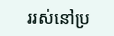ររស់នៅប្រ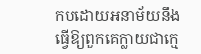កបដោយអនាម័យនឹង ធ្វើឱ្យពួកគេក្លាយជាក្មេ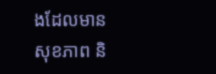ងដែលមានសុខភាព និ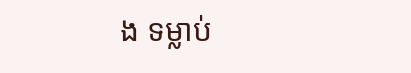ង ទម្លាប់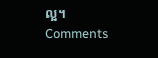ល្អ។
Comments